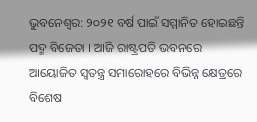ଭୁବନେଶ୍ବର: ୨୦୨୧ ବର୍ଷ ପାଇଁ ସମ୍ମାନିତ ହୋଇଛନ୍ତି ପଦ୍ମ ବିଜେତା । ଆଜି ରାଷ୍ଟ୍ରପତି ଭବନରେ ଆୟୋଜିତ ସ୍ବତନ୍ତ୍ର ସମାରୋହରେ ବିଭିନ୍ନ କ୍ଷେତ୍ରରେ ବିଶେଷ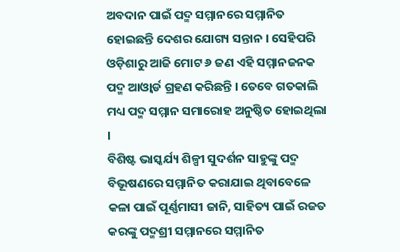ଅବଦାନ ପାଇଁ ପଦ୍ମ ସମ୍ମାନରେ ସମ୍ମାନିତ ହୋଇଛନ୍ତି ଦେଶର ଯୋଗ୍ୟ ସନ୍ତାନ । ସେହିପରି ଓଡ଼ିଶାରୁ ଆଜି ମୋଟ ୬ ଜଣ ଏହି ସମ୍ମାନଜନକ ପଦ୍ମ ଆଓ୍ବାର୍ଡ ଗ୍ରହଣ କରିଛନ୍ତି । ତେବେ ଗତକାଲି ମଧ୍ୟ ପଦ୍ମ ସମ୍ମାନ ସମାରୋହ ଅନୁଷ୍ଠିତ ହୋଇଥିଲା ।
ବିଶିଷ୍ଟ ଭାସ୍କର୍ଯ୍ୟ ଶିଳ୍ପୀ ସୁଦର୍ଶନ ସାହୁଙ୍କୁ ପଦ୍ମ ବିଭୂଷଣରେ ସମ୍ମାନିତ କରାଯାଇ ଥିବାବେଳେ କଳା ପାଇଁ ପୂର୍ଣ୍ଣମାସୀ ଜାନି, ସାହିତ୍ୟ ପାଇଁ ରଜତ କରଙ୍କୁ ପଦ୍ମଶ୍ରୀ ସମ୍ମାନରେ ସମ୍ମାନିତ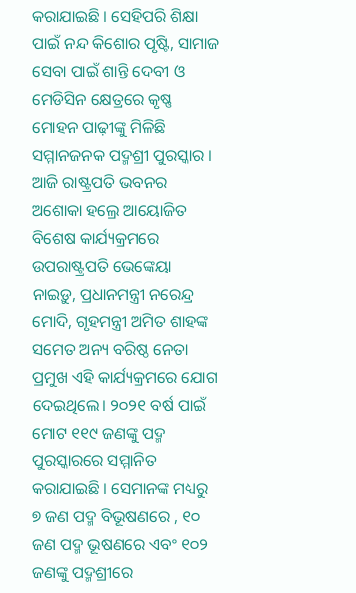କରାଯାଇଛି । ସେହିପରି ଶିକ୍ଷା ପାଇଁ ନନ୍ଦ କିଶୋର ପୃଷ୍ଟି, ସାମାଜ ସେବା ପାଇଁ ଶାନ୍ତି ଦେବୀ ଓ ମେଡିସିନ କ୍ଷେତ୍ରରେ କୃଷ୍ଣ ମୋହନ ପାଢ଼ୀଙ୍କୁ ମିଳିଛି ସମ୍ମାନଜନକ ପଦ୍ମଶ୍ରୀ ପୁରସ୍କାର ।
ଆଜି ରାଷ୍ଟ୍ରପତି ଭବନର ଅଶୋକା ହଲ୍ରେ ଆୟୋଜିତ ବିଶେଷ କାର୍ଯ୍ୟକ୍ରମରେ ଉପରାଷ୍ଟ୍ରପତି ଭେଙ୍କେୟା ନାଇଡ଼ୁ, ପ୍ରଧାନମନ୍ତ୍ରୀ ନରେନ୍ଦ୍ର ମୋଦି, ଗୃହମନ୍ତ୍ରୀ ଅମିତ ଶାହଙ୍କ ସମେତ ଅନ୍ୟ ବରିଷ୍ଠ ନେତା ପ୍ରମୁଖ ଏହି କାର୍ଯ୍ୟକ୍ରମରେ ଯୋଗ ଦେଇଥିଲେ। ୨୦୨୧ ବର୍ଷ ପାଇଁ ମୋଟ ୧୧୯ ଜଣଙ୍କୁ ପଦ୍ମ ପୁରସ୍କାରରେ ସମ୍ମାନିତ କରାଯାଇଛି । ସେମାନଙ୍କ ମଧ୍ୟରୁ ୭ ଜଣ ପଦ୍ମ ବିଭୂଷଣରେ , ୧୦ ଜଣ ପଦ୍ମ ଭୂଷଣରେ ଏବଂ ୧୦୨ ଜଣଙ୍କୁ ପଦ୍ମଶ୍ରୀରେ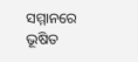ସମ୍ମାନରେ ଭୂଷିତ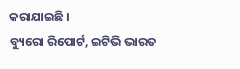କରାଯାଇଛି ।
ବ୍ୟୁରୋ ରିପୋର୍ଟ, ଇଟିଭି ଭାରତ